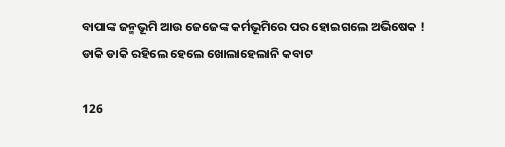ବାପାଙ୍କ ଜନ୍ମଭୂମି ଆଉ ଜେଜେଙ୍କ କର୍ମଭୂମିରେ ପର ହୋଇଗଲେ ଅଭିଷେକ ! ଡାକି ଡାକି ରହିଲେ ହେଲେ ଖୋଲାହେଲାନି କବାଟ

126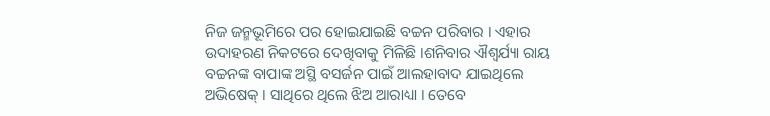ନିଜ ଜନ୍ମଭୂମିରେ ପର ହୋଇଯାଇଛି ବଚ୍ଚନ ପରିବାର । ଏହାର ଉଦାହରଣ ନିକଟରେ ଦେଖିବାକୁ ମିଳିଛି ।ଶନିବାର ଐଶ୍ୱର୍ଯ୍ୟା ରାୟ ବଚ୍ଚନଙ୍କ ବାପାଙ୍କ ଅସ୍ଥି ବସର୍ଜନ ପାଇଁ ଆଲହାବାଦ ଯାଇଥିଲେ ଅଭିଷେକ୍ । ସାଥିରେ ଥିଲେ ଝିଅ ଆରାଧ୍ୟା । ତେବେ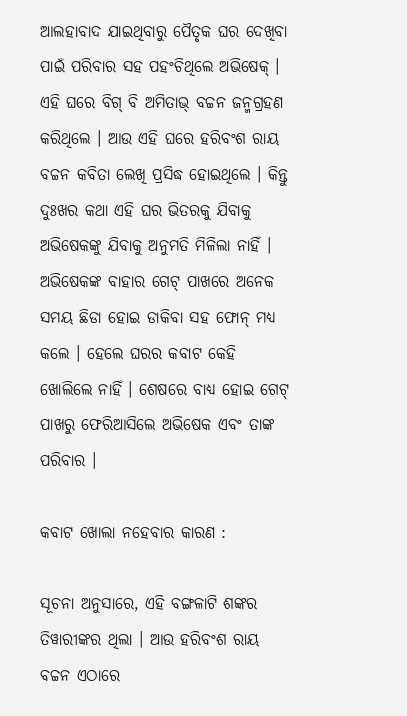ଆଲହାବାଦ ଯାଇଥିବାରୁ ପୈତୃକ ଘର ଦେଖିବା ପାଇଁ ପରିବାର ସହ ପହଂଚିଥିଲେ ଅଭିଷେକ୍ । ଏହି ଘରେ ବିଗ୍ ବି ଅମିତାଭ୍ ବଚ୍ଚନ ଜନ୍ମଗ୍ରହଣ କରିଥିଲେ । ଆଉ ଏହି ଘରେ ହରିବଂଶ ରାୟ ବଚ୍ଚନ କବିତା ଲେଖି ପ୍ରସିଦ୍ଧ ହୋଇଥିଲେ । କିନ୍ତୁ ଦୁଃଖର କଥା ଏହି ଘର ଭିତରକୁ ଯିବାକୁ ଅଭିଷେକଙ୍କୁ ଯିବାକୁ ଅନୁମତି ମିଳିଲା ନାହିଁ । ଅଭିଷେକଙ୍କ ବାହାର ଗେଟ୍ ପାଖରେ ଅନେକ ସମୟ ଛିଡା ହୋଇ ଡାକିବା ସହ ଫୋନ୍ ମଧ୍ୟ କଲେ । ହେଲେ ଘରର କବାଟ କେହି ଖୋଲିଲେ ନାହିଁ । ଶେଷରେ ବାଧ୍ୟ ହୋଇ ଗେଟ୍ ପାଖରୁ ଫେରିଆସିଲେ ଅଭିଷେକ ଏବଂ ତାଙ୍କ ପରିବାର ।

କବାଟ ଖୋଲା ନହେବାର କାରଣ :

ସୂଚନା ଅନୁସାରେ, ଏହି ବଙ୍ଗଳାଟି ଶଙ୍କର ତିୱାରୀଙ୍କର ଥିଲା । ଆଉ ହରିବଂଶ ରାୟ ବଚ୍ଚନ ଏଠାରେ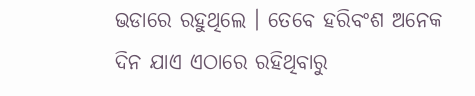ଭଡାରେ ରହୁଥିଲେ । ତେବେ ହରିବଂଶ ଅନେକ ଦିନ ଯାଏ ଏଠାରେ ରହିଥିବାରୁ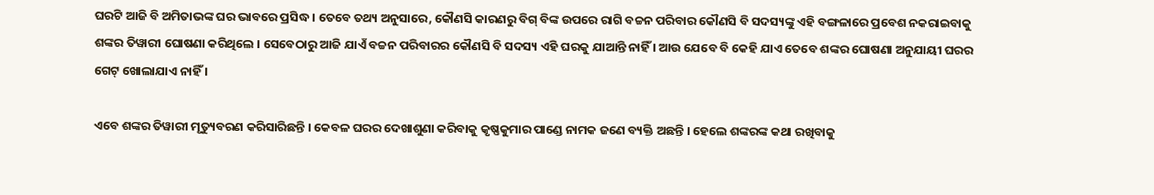ଘରଟି ଆଜି ବି ଅମିତାଭଙ୍କ ଘର ଭାବରେ ପ୍ରସିଦ୍ଧ । ତେବେ ତଥ୍ୟ ଅନୁସାରେ, କୌଣସି କାରଣରୁ ବିଗ୍ ବିଙ୍କ ଉପରେ ରାଗି ବଚ୍ଚନ ପରିବାର କୌଣସି ବି ସଦସ୍ୟଙ୍କୁ ଏହି ବଙ୍ଗଳାରେ ପ୍ରବେଶ ନକରାଇବାକୁ ଶଙ୍କର ତିୱାରୀ ଘୋଷଣା କରିଥିଲେ । ସେବେଠାରୁ ଆଜି ଯାଏଁ ବଚ୍ଚନ ପରିବାରର କୌଣସି ବି ସଦସ୍ୟ ଏହି ଘରକୁ ଯାଆନ୍ତି ନାହିଁ । ଆଉ ଯେବେ ବି କେହି ଯାଏ ତେବେ ଶଙ୍କର ଘୋଷଣା ଅନୁଯାୟୀ ଘରର ଗେଟ୍ ଖୋଲାଯାଏ ନାହିଁ ।

ଏବେ ଶଙ୍କର ତିୱାରୀ ମୃତ୍ୟୁବରଣ କରିସାରିଛନ୍ତି । କେବଳ ଘରର ଦେଖାଶୁଣା କରିବାକୁ କୃଷ୍ଣକୁମାର ପାଣ୍ଡେ ନାମକ ଜଣେ ବ୍ୟକ୍ତି ଅଛନ୍ତି । ହେଲେ ଶଙ୍କରଙ୍କ କଥା ରଖିବାକୁ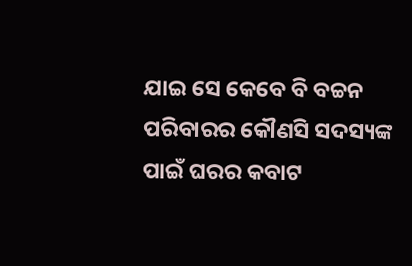ଯାଇ ସେ କେବେ ବି ବଚ୍ଚନ ପରିବାରର କୌଣସି ସଦସ୍ୟଙ୍କ ପାଇଁ ଘରର କବାଟ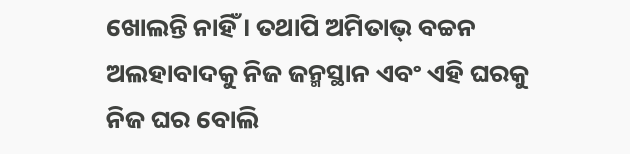ଖୋଲନ୍ତି ନାହିଁ । ତଥାପି ଅମିତାଭ୍ ବଚ୍ଚନ ଅଲହାବାଦକୁ ନିଜ ଜନ୍ମସ୍ଥାନ ଏବଂ ଏହି ଘରକୁ ନିଜ ଘର ବୋଲି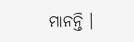ମାନନ୍ତି ।